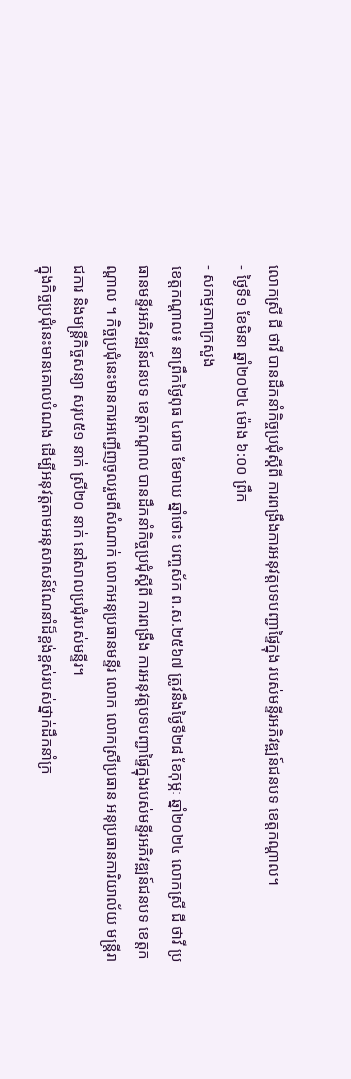លោកស្រី ជី ថាវី បានដឹកនាំកិច្ចប្រជុំស្ដីពី ការពង្រឹងការអនុវត្តបទបញ្ជាផ្ទៃក្នុង របស់មន្ទីរអភិវឌ្ឍន៍ជនបទ ខេត្តកណ្ដាល។
- ថ្ងៃទី១ ខែមិនា ឆ្នាំ២០២៤ ម៉ោង ៦:០០ ព្រឹក
- សកម្មភាពក្រសួង
ខេត្តកណ្តាល៖ នាព្រឹកថ្ងៃពុធ ៤រោច ខែមាឃ ឆ្នាំថោះ បញ្ចស័ក ព.ស.២៥៦៧ ត្រូវនឹងថ្ងៃទី២៨ ខែកុម្ភៈ ឆ្នាំ២០២៤ លោកស្រី ជី ថាវី ប្រធានមន្ទីរអភិវឌ្ឍន៍ជនបទ ខេត្តកណ្ដាល បានដឹកនាំកិច្ចប្រជុំស្ដីពី ការពង្រឹង ការអនុវត្តបទបញ្ជាផ្ទៃក្នុងរបស់មន្ទីរអភិវឌ្ឍន៍ជនបទ ខេត្តកណ្ដាល ។ កិច្ចប្រជុំនេះមានការអញ្ជើញចូលរួមពីសំណាក់ លោកអនុប្រធានមន្ទីរ លោក លោកស្រីប្រធាន អនុប្រធានការិយាល័យ មន្ត្រីរាជការ និងមន្ត្រីកិច្ចសន្យា សរុប៥១ នាក់ ស្រី២០ នាក់ នៅសាលប្រជុំរបស់មន្ទីរ។
ក្នុងកិច្ចប្រជុំនេះមានគោលបំណង ដើម្បីអនុវត្តតាមអនុសាសន៍ណែនាំដ៏ខ្ពង់ខ្ពស់របស់ថ្នាក់ដឹកនាំក្រ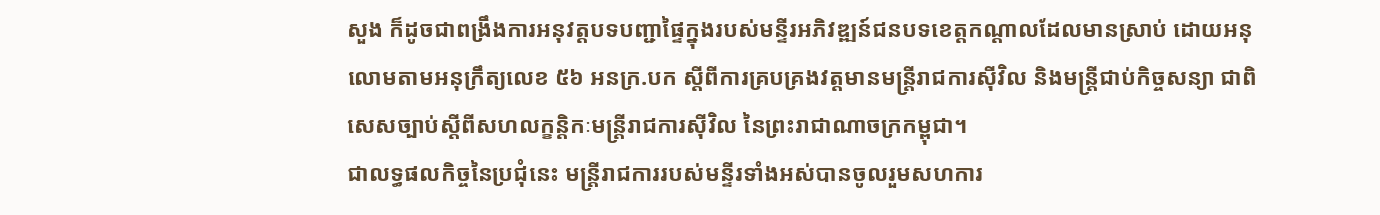សួង ក៏ដូចជាពង្រឹងការអនុវត្តបទបញ្ជាផ្ទៃក្នុងរបស់មន្ទីរអភិវឌ្ឍន៍ជនបទខេត្តកណ្តាលដែលមានស្រាប់ ដោយអនុលោមតាមអនុក្រឹត្យលេខ ៥៦ អនក្រ.បក ស្តីពីការគ្របគ្រងវត្តមានមន្ត្រីរាជការស៊ីវិល និងមន្ត្រីជាប់កិច្ចសន្យា ជាពិសេសច្បាប់ស្តីពីសហលក្ខន្តិកៈមន្ត្រីរាជការស៊ីវិល នៃព្រះរាជាណាចក្រកម្ពុជា។
ជាលទ្ធផលកិច្ចនៃប្រជុំនេះ មន្ត្រីរាជការរបស់មន្ទីរទាំងអស់បានចូលរួមសហការ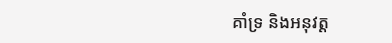គាំទ្រ និងអនុវត្ត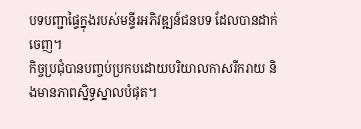បទបញ្ជាផ្ទៃក្នុងរបស់មន្ទីរអភិវឌ្ឍន៍ជនបទ ដែលបានដាក់ចេញ។
កិច្ចប្រជុំបានបញ្ចប់ប្រកបដោយបរិយាលកាសរីករាយ និងមានភាពស្និទ្ធស្នាលបំផុត។